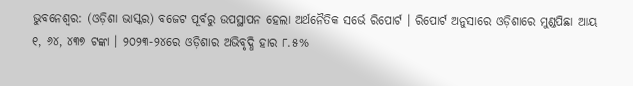ଭୁବନେଶ୍ୱର: (ଓଡ଼ିଶା ଭାସ୍କର) ବଜେଟ ପୂର୍ବରୁ ଉପସ୍ଥାପନ ହେଲା ଅର୍ଥନୈତିକ ସର୍ଭେ ରିପୋର୍ଟ । ରିପୋର୍ଟ ଅନୁସାରେ ଓଡ଼ିଶାରେ ମୁଣ୍ଡପିଛା ଆୟ ୧, ୬୪, ୪୩୭ ଟଙ୍କା । ୨୦୨୩-୨୪ରେ ଓଡ଼ିଶାର ଅଭିବୃଦ୍ଧି ହାର ୮.୫%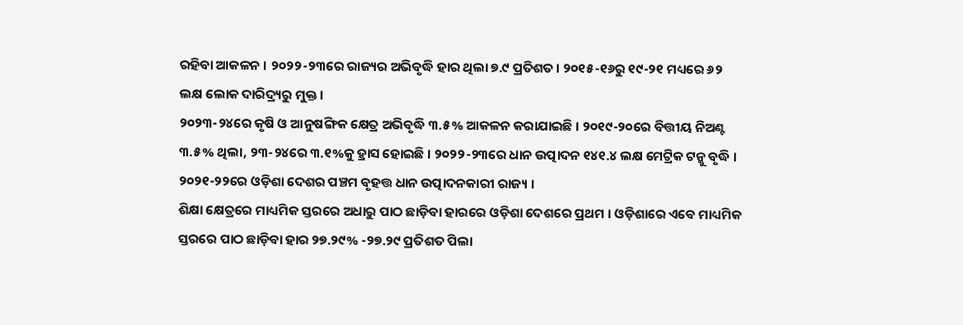ରହିବା ଆକଳନ । ୨୦୨୨-୨୩ରେ ରାଜ୍ୟର ଅଭିବୃଦ୍ଧି ହାର ଥିଲା ୭.୯ ପ୍ରତିଶତ । ୨୦୧୫-୧୬ରୁ ୧୯-୨୧ ମଧ୍ୟରେ ୬୨ ଲକ୍ଷ ଲୋକ ଦାରିଦ୍ର୍ୟରୁ ମୁକ୍ତ ।
୨୦୨୩-୨୪ରେ କୃଷି ଓ ଆନୁଷଙ୍ଗିକ କ୍ଷେତ୍ର ଅଭିବୃଦ୍ଧି ୩.୫% ଆକଳନ କରାଯାଇଛି । ୨୦୧୯-୨୦ରେ ବିତ୍ତୀୟ ନିଅଣ୍ଟ ୩.୫% ଥିଲା, ୨୩-୨୪ରେ ୩.୧%କୁ ହ୍ରାସ ହୋଇଛି । ୨୦୨୨-୨୩ରେ ଧାନ ଉତ୍ପାଦନ ୧୪୧.୪ ଲକ୍ଷ ମେଟ୍ରିକ ଟନ୍କୁ ବୃଦ୍ଧି । ୨୦୨୧-୨୨ରେ ଓଡ଼ିଶା ଦେଶର ପଞ୍ଚମ ବୃହତ୍ତ ଧାନ ଉତ୍ପାଦନକାରୀ ରାଜ୍ୟ ।
ଶିକ୍ଷା କ୍ଷେତ୍ରରେ ମାଧ୍ୟମିକ ସ୍ତରରେ ଅଧାରୁ ପାଠ ଛାଡ଼ିବା ହାରରେ ଓଡ଼ିଶା ଦେଶରେ ପ୍ରଥମ । ଓଡ଼ିଶାରେ ଏବେ ମାଧ୍ୟମିକ ସ୍ତରରେ ପାଠ ଛାଡ଼ିବା ହାର ୨୭.୨୯% -୨୭.୨୯ ପ୍ରତିଶତ ପିଲା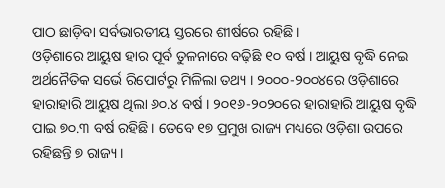ପାଠ ଛାଡ଼ିବା ସର୍ବଭାରତୀୟ ସ୍ତରରେ ଶୀର୍ଷରେ ରହିଛି ।
ଓଡ଼ିଶାରେ ଆୟୁଷ ହାର ପୂର୍ବ ତୁଳନାରେ ବଢ଼ିଛି ୧୦ ବର୍ଷ । ଆୟୁଷ ବୃଦ୍ଧି ନେଇ ଅର୍ଥନୈତିକ ସର୍ଭେ ରିପୋର୍ଟରୁ ମିଳିଲା ତଥ୍ୟ । ୨୦୦୦-୨୦୦୪ରେ ଓଡ଼ିଶାରେ ହାରାହାରି ଆୟୁଷ ଥିଲା ୬୦.୪ ବର୍ଷ । ୨୦୧୬-୨୦୨୦ରେ ହାରାହାରି ଆୟୁଷ ବୃଦ୍ଧି ପାଇ ୭୦.୩ ବର୍ଷ ରହିଛି । ତେବେ ୧୭ ପ୍ରମୁଖ ରାଜ୍ୟ ମଧ୍ୟରେ ଓଡ଼ିଶା ଉପରେ ରହିଛନ୍ତି ୭ ରାଜ୍ୟ ।